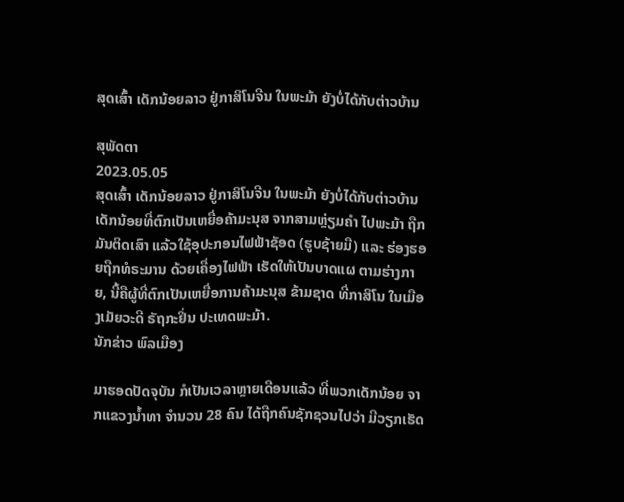ສຸດເສົ້າ ເດັກນ້ອຍລາວ ຢູ່ກາສິໂນຈີນ ໃນພະມ້າ ຍັງບໍ່ໄດ້ກັບຕ່າວບ້ານ

ສຸພັດຕາ
2023.05.05
ສຸດເສົ້າ ເດັກນ້ອຍລາວ ຢູ່ກາສິໂນຈີນ ໃນພະມ້າ ຍັງບໍ່ໄດ້ກັບຕ່າວບ້ານ ເດັກນ້ອຍທີ່ຕົກເປັນເຫຍື່ອຄ້າມະນຸສ ຈາກສາມຫຼ່ຽມຄຳ ໄປພະມ້າ ຖືກມັນຕິດເສົາ ແລ້ວໃຊ້ອຸປະກອນໄຟຟ້າຊັອດ (ຮູບຊ້າຍມື) ແລະ ຮ່ອງຮອຍຖືກທໍຣະມານ ດ້ວຍເຄື່ອງໄຟຟ້າ ເຮັດໃຫ້ເປັນບາດແຜ ຕາມຮ່າງກາຍ, ນີ້ຄືຜູ້ທີ່ຕົກເປັນເຫຍື່ອການຄ້າມະນຸສ ຂ້າມຊາດ ທີ່ກາສິໂນ ໃນເມືອງເມັຍວະດີ ຣັຖກະຢິ່ນ ປະເທດພະມ້າ.
ນັກຂ່າວ ພົລເມືອງ

ມາຮອດປັດຈຸບັນ ກໍເປັນເວລາຫຼາຍເດືອນແລ້ວ ທີ່ພວກເດັກນ້ອຍ ຈາກແຂວງນໍ້າທາ ຈໍານວນ 28 ຄົນ ໄດ້ຖືກຄົນຊັກຊວນໄປວ່າ ມີວຽກເຮັດ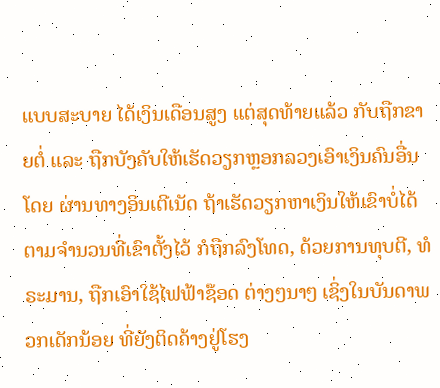ແບບສະບາຍ ໄດ້ເງິນເດືອນສູງ ແຕ່ສຸດທ້າຍແລ້ວ ກັບຖືກຂາຍຕໍ່ ແລະ ຖືກບັງຄັບໃຫ້ເຮັດວຽກຫຼອກລວງເອົາເງິນຄົນອື່ນ ໂດຍ ຜ່ານທາງອິນເຕີເນັດ ຖ້າເຮັດວຽກຫາເງິນໃຫ້ເຂົາບໍ່ໄດ້ ຕາມຈໍານວນທີ່ເຂົາຕັ້ງໄວ້ ກໍຖືກລົງໂທດ, ດ້ວຍການທຸບຕີ, ທໍຣະມານ, ຖືກເອົາໃຊ້ໄຟຟ້າຊ໊ອດ ຕ່າງໆນາໆ ເຊິ່ງໃນບັນດາພວກເດັກນ້ອຍ ທີ່ຍັງຕິດຄ້າງຢູ່ໂຮງ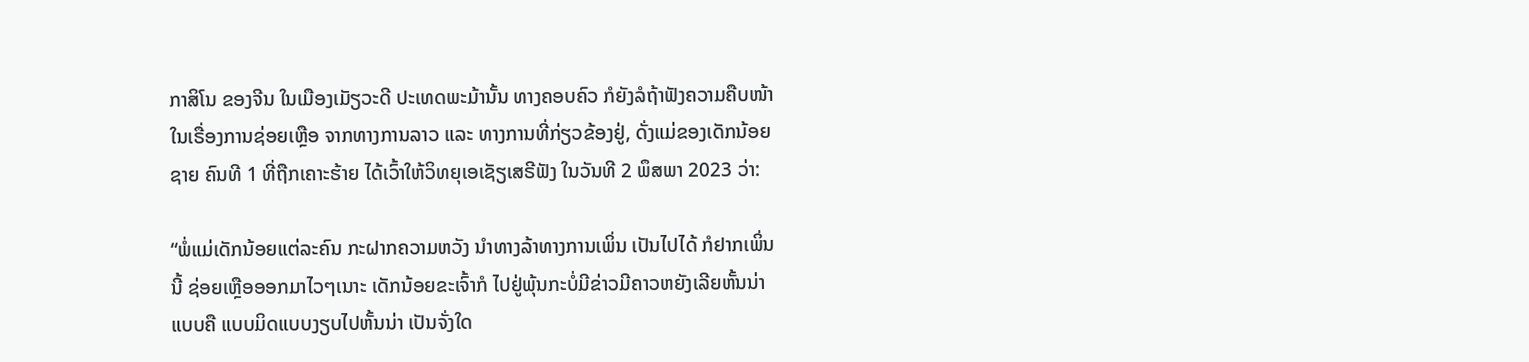ກາສິໂນ ຂອງຈີນ ໃນເມືອງເມັຽວະດີ ປະເທດພະມ້ານັ້ນ ທາງຄອບຄົວ ກໍຍັງລໍຖ້າຟັງຄວາມຄືບໜ້າ ໃນເຣື່ອງການຊ່ອຍເຫຼືອ ຈາກທາງການລາວ ແລະ ທາງການທີ່ກ່ຽວຂ້ອງຢູ່, ດັ່ງແມ່ຂອງເດັກນ້ອຍຊາຍ ຄົນທີ 1 ທີ່ຖືກເຄາະຮ້າຍ ໄດ້ເວົ້າໃຫ້ວິທຍຸເອເຊັຽເສຣີຟັງ ໃນວັນທີ 2 ພຶສພາ 2023 ວ່າ:

“ພໍ່ແມ່ເດັກນ້ອຍແຕ່ລະຄົນ ກະຝາກຄວາມຫວັງ ນໍາທາງລ້າທາງການເພິ່ນ ເປັນໄປໄດ້ ກໍຢາກເພິ່ນນີ້ ຊ່ອຍເຫຼືອອອກມາໄວໆເນາະ ເດັກນ້ອຍຂະເຈົ້າກໍ ໄປຢູ່ພຸ້ນກະບໍ່ມີຂ່າວມີຄາວຫຍັງເລີຍຫັ້ນນ່າ ແບບຄື ແບບມິດແບບງຽບໄປຫັ້ນນ່າ ເປັນຈັ່ງໃດ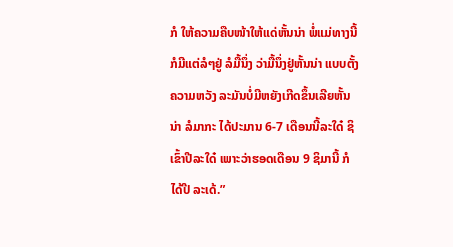ກໍ ໃຫ້ຄວາມຄືບໜ້າໃຫ້ແດ່ຫັ້ນນ່າ ພໍ່ແມ່ທາງນີ້ກໍມີແຕ່ລໍໆຢູ່ ລໍມື້ນຶ່ງ ວ່າມື້ນຶ່ງຢູ່ຫັ້ນນ່າ ແບບຕັ້ງຄວາມຫວັງ ລະມັນບໍ່ມີຫຍັງເກີດຂຶ້ນເລີຍຫັ້ນນ່າ ລໍມາກະ ໄດ້ປະມານ 6-7 ເດືອນນີ້ລະໃດ໋ ຊິເຂົ້າປີລະໃດ໋ ເພາະວ່າຮອດເດືອນ 9 ຊິມານີ້ ກໍໄດ້ປີ ລະເດ້.”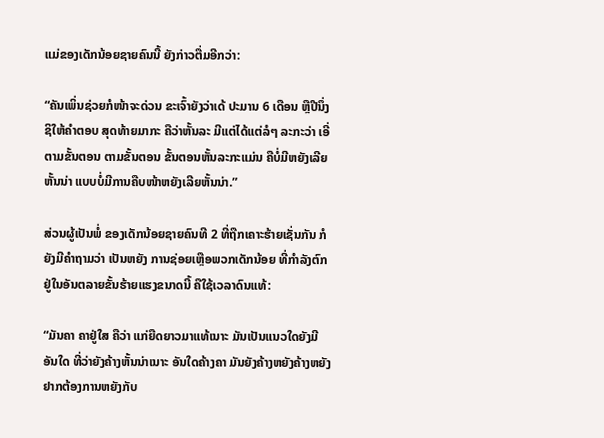ແມ່ຂອງເດັກນ້ອຍຊາຍຄົນນີ້ ຍັງກ່າວຕື່ມອີກວ່າ:

“ຄັນເພິ່ນຊ່ວຍກໍໜ້າຈະດ່ວນ ຂະເຈົ້າຍັງວ່າເດ້ ປະມານ 6 ເດືອນ ຫຼືປີນຶ່ງ ຊິໃຫ້ຄໍາຕອບ ສຸດທ້າຍມາກະ ຄືວ່າຫັ້ນລະ ມີແຕ່ໄດ້ແຕ່ລໍໆ ລະກະວ່າ ເອີ່ຕາມຂັ້ນຕອນ ຕາມຂັ້ນຕອນ ຂັ້ນຕອນຫັ້ນລະກະແມ່ນ ຄືບໍ່ມີຫຍັງເລີຍຫັ້ນນ່າ ແບບບໍ່ມີການຄືບໜ້າຫຍັງເລີຍຫັ້ນນ່າ.”

ສ່ວນຜູ້ເປັນພໍ່ ຂອງເດັກນ້ອຍຊາຍຄົນທີ 2 ທີ່ຖືກເຄາະຮ້າຍເຊັ່ນກັນ ກໍຍັງມີຄໍາຖາມວ່າ ເປັນຫຍັງ ການຊ່ອຍເຫຼືອພວກເດັກນ້ອຍ ທີ່ກໍາລັງຕົກຢູ່ໃນອັນຕລາຍຂັ້ນຮ້າຍແຮງຂນາດນີ້ ຄືໃຊ້ເວລາດົນແທ້:

“ມັນຄາ ຄາຢູ່ໃສ ຄືວ່າ ແກ່ຍືດຍາວມາແທ້ເນາະ ມັນເປັນແນວໃດຍັງມີອັນໃດ ທີ່ວ່າຍັງຄ້າງຫັ້ນນ່າເນາະ ອັນໃດຄ້າງຄາ ມັນຍັງຄ້າງຫຍັງຄ້າງຫຍັງ ຢາກຕ້ອງການຫຍັງກັບ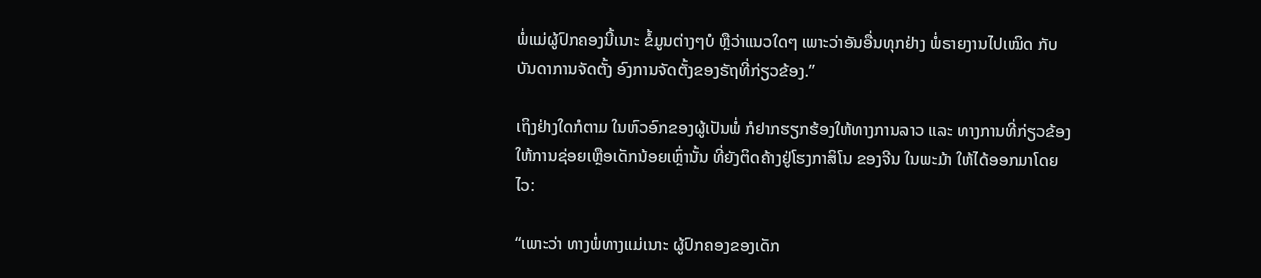ພໍ່ແມ່ຜູ້ປົກຄອງນີ້ເນາະ ຂໍ້ມູນຕ່າງໆບໍ ຫຼືວ່າແນວໃດໆ ເພາະວ່າອັນອື່ນທຸກຢ່າງ ພໍ່ຣາຍງານໄປເໝິດ ກັບບັນດາການຈັດຕັ້ງ ອົງການຈັດຕັ້ງຂອງຣັຖທີ່ກ່ຽວຂ້ອງ.”

ເຖິງຢ່າງໃດກໍຕາມ ໃນຫົວອົກຂອງຜູ້ເປັນພໍ່ ກໍຢາກຮຽກຮ້ອງໃຫ້ທາງການລາວ ແລະ ທາງການທີ່ກ່ຽວຂ້ອງ ໃຫ້ການຊ່ອຍເຫຼືອເດັກນ້ອຍເຫຼົ່ານັ້ນ ທີ່ຍັງຕິດຄ້າງຢູ່ໂຮງກາສິໂນ ຂອງຈີນ ໃນພະມ້າ ໃຫ້ໄດ້ອອກມາໂດຍໄວ:

“ເພາະວ່າ ທາງພໍ່ທາງແມ່ເນາະ ຜູ້ປົກຄອງຂອງເດັກ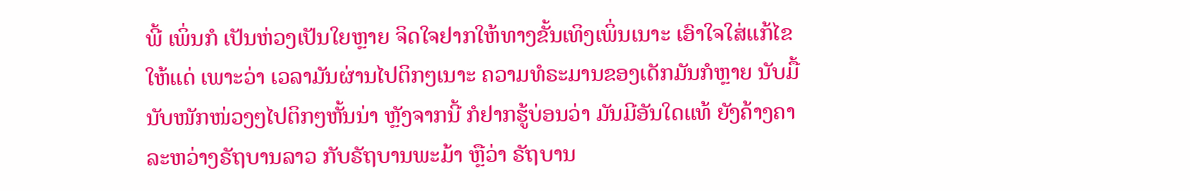ພີ້ ເພິ່ນກໍ ເປັນຫ່ວງເປັນໃຍຫຼາຍ ຈິດໃຈຢາກໃຫ້ທາງຂັ້ນເທິງເພິ່ນເນາະ ເອົາໃຈໃສ່ແກ້ໄຂໃຫ້ແດ່ ເພາະວ່າ ເວລາມັນຜ່ານໄປຕິກໆເນາະ ຄວາມທໍຣະມານຂອງເດັກມັນກໍຫຼາຍ ນັບມື້ນັບໜັກໜ່ວງໆໄປຕິກໆຫັ້ນນ່າ ຫຼັງຈາກນີ້ ກໍຢາກຮູ້ບ່ອນວ່າ ມັນມີອັນໃດແທ້ ຍັງຄ້າງຄາ ລະຫວ່າງຣັຖບານລາວ ກັບຣັຖບານພະມ້າ ຫຼືວ່າ ຣັຖບານ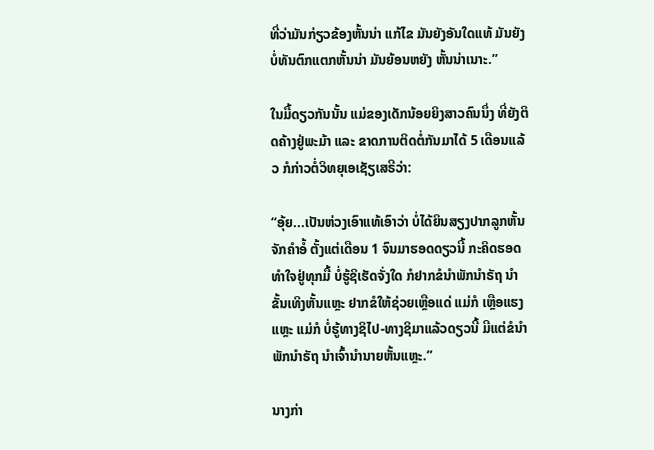ທີ່ວ່າມັນກ່ຽວຂ້ອງຫັ້ນນ່າ ແກ້ໄຂ ມັນຍັງອັນໃດແທ້ ມັນຍັງບໍ່ທັນຕົກແຕກຫັ້ນນ່າ ມັນຍ້ອນຫຍັງ ຫັ້ນນ່າເນາະ.”

ໃນມື້ດຽວກັນນັ້ນ ແມ່ຂອງເດັກນ້ອຍຍິງສາວຄົນນຶ່ງ ທີ່ຍັງຕິດຄ້າງຢູ່ພະມ້າ ແລະ ຂາດການຕິດຕໍ່ກັນມາໄດ້ 5 ເດືອນແລ້ວ ກໍກ່າວຕໍ່ວິທຍຸເອເຊັຽເສຣີວ່າ:

“ອຸ້ຍ...ເປັນຫ່ວງເອົາແທ້ເອົາວ່າ ບໍ່ໄດ້ຍິນສຽງປາກລູກຫັ້ນຈັກຄໍາອໍ້ ຕັ້ງແຕ່ເດືອນ 1 ຈົນມາຮອດດຽວນີ້ ກະຄິດຮອດ ທໍາໃຈຢູ່ທຸກມື້ ບໍ່ຮູ້ຊິເຮັດຈັ່ງໃດ ກໍຢາກຂໍນໍາພັກນໍາຣັຖ ນໍາຂັ້ນເທິງຫັ້ນແຫຼະ ຢາກຂໍໃຫ້ຊ່ວຍເຫຼືອແດ່ ແມ່ກໍ ເຫຼືອແຮງແຫຼະ ແມ່ກໍ ບໍ່ຮູ້ທາງຊິໄປ-ທາງຊິມາແລ້ວດຽວນີ້ ມີແຕ່ຂໍນໍາພັກນໍາຣັຖ ນໍາເຈົ້ານໍານາຍຫັ້ນແຫຼະ.”

ນາງກ່າ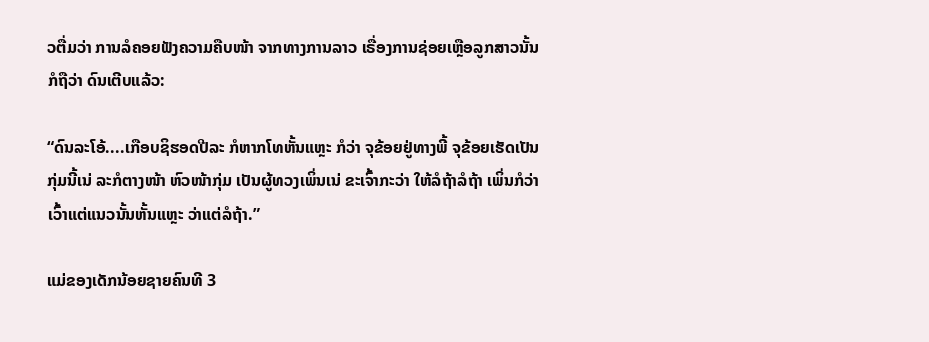ວຕື່ມວ່າ ການລໍຄອຍຟັງຄວາມຄືບໜ້າ ຈາກທາງການລາວ ເຣື່ອງການຊ່ອຍເຫຼືອລູກສາວນັ້ນ ກໍຖືວ່າ ດົນເຕີບແລ້ວ:

“ດົນລະໂອ້....ເກືອບຊິຮອດປີລະ ກໍຫາກໂທຫັ້ນແຫຼະ ກໍວ່າ ຈຸຂ້ອຍຢູ່ທາງພີ້ ຈຸຂ້ອຍເຮັດເປັນກຸ່ມນີ້ເນ່ ລະກໍຕາງໜ້າ ຫົວໜ້າກຸ່ມ ເປັນຜູ້ທວງເພິ່ນເນ່ ຂະເຈົ້າກະວ່າ ໃຫ້ລໍຖ້າລໍຖ້າ ເພິ່ນກໍວ່າ ເວົ້າແຕ່ແນວນັ້ນຫັ້ນແຫຼະ ວ່າແຕ່ລໍຖ້າ.”

ແມ່ຂອງເດັກນ້ອຍຊາຍຄົນທີ 3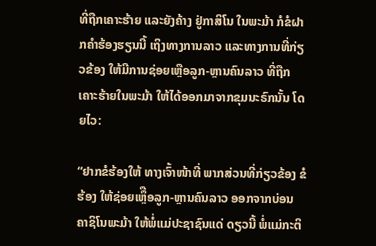ທີ່ຖືກເຄາະຮ້າຍ ແລະຍັງຄ້າງ ຢູ່ກາສິໂນ ໃນພະມ້າ ກໍຂໍຝາກຄໍາຮ້ອງຮຽນນີ້ ເຖິງທາງການລາວ ແລະທາງການທີ່ກ່ຽວຂ້ອງ ໃຫ້ມີການຊ່ອຍເຫຼືອລູກ-ຫຼານຄົນລາວ ທີ່ຖືກເຄາະຮ້າຍໃນພະມ້າ ໃຫ້ໄດ້ອອກມາຈາກຂຸມນະຣົກນັ້ນ ໂດຍໄວ:

“ຢາກຂໍຮ້ອງໃຫ້ ທາງເຈົ້າໜ້າທີ່ ພາກສ່ວນທີ່ກ່ຽວຂ້ອງ ຂໍຮ້ອງ ໃຫ້ຊ່ອຍເຫຼຶືອລູກ-ຫຼານຄົນລາວ ອອກຈາກບ່ອນ ຄາຊິໂນພະມ້າ ໃຫ້ພໍ່ແມ່ປະຊາຊົນແດ່ ດຽວນີ້ ພໍ່ແມ່ກະຕິ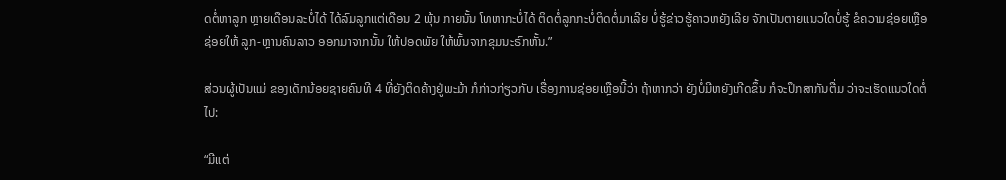ດຕໍ່ຫາລູກ ຫຼາຍເດືອນລະບໍ່ໄດ້ ໄດ້ລົມລູກແຕ່ເດືອນ 2 ພຸ້ນ ກາຍນັ້ນ ໂທຫາກະບໍ່ໄດ້ ຕິດຕໍ່ລູກກະບໍ່ຕິດຕໍ່ມາເລີຍ ບໍ່ຮູ້ຂ່າວຮູ້ຄາວຫຍັງເລີຍ ຈັກເປັນຕາຍແນວໃດບໍ່ຮູ້ ຂໍຄວາມຊ່ອຍເຫຼືອ ຊ່ອຍໃຫ້ ລູກ-ຫຼານຄົນລາວ ອອກມາຈາກນັ້ນ ໃຫ້ປອດພັຍ ໃຫ້ພົ້ນຈາກຂຸມນະຣົກຫັ້ນ.”

ສ່ວນຜູ້ເປັນແມ່ ຂອງເດັກນ້ອຍຊາຍຄົນທີ 4 ທີ່ຍັງຕິດຄ້າງຢູ່ພະມ້າ ກໍກ່າວກ່ຽວກັບ ເຣື່ອງການຊ່ອຍເຫຼືອນີ້ວ່າ ຖ້າຫາກວ່າ ຍັງບໍ່ມີຫຍັງເກີດຂຶ້ນ ກໍຈະປຶກສາກັນຕື່ມ ວ່າຈະເຮັດແນວໃດຕໍ່ໄປ:

“ມີແຕ່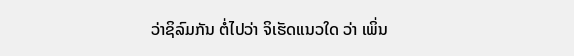ວ່າຊິລົມກັນ ຕໍ່ໄປວ່າ ຈິເຮັດແນວໃດ ວ່າ ເພິ່ນ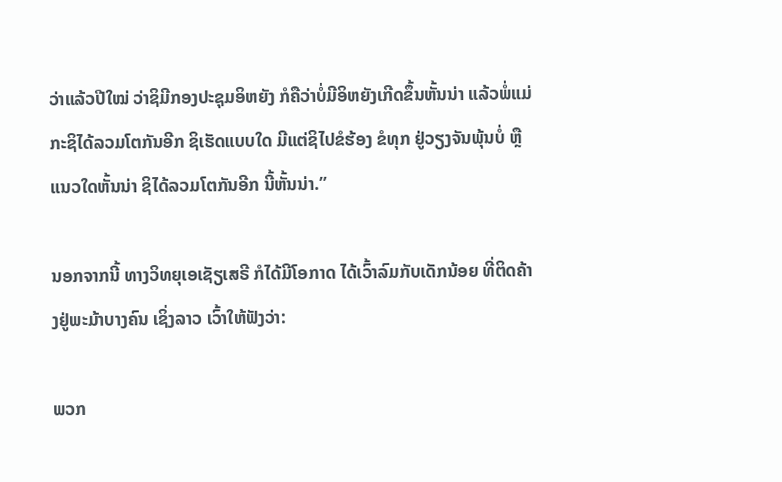ວ່າແລ້ວປີໃໝ່ ວ່າຊິມີກອງປະຊຸມອິຫຍັງ ກໍຄືວ່າບໍ່ມີອິຫຍັງເກີດຂຶ້ນຫັ້ນນ່າ ແລ້ວພໍ່ແມ່ ກະຊິໄດ້ລວມໂຕກັນອີກ ຊິເຮັດແບບໃດ ມີແຕ່ຊິໄປຂໍຮ້ອງ ຂໍທຸກ ຢູ່ວຽງຈັນພຸ້ນບໍ່ ຫຼືແນວໃດຫັ້ນນ່າ ຊິໄດ້ລວມໂຕກັນອີກ ນີ້ຫັ້ນນ່າ.”

ນອກຈາກນີ້ ທາງວິທຍຸເອເຊັຽເສຣີ ກໍໄດ້ມີໂອກາດ ໄດ້ເວົ້າລົມກັບເດັກນ້ອຍ ທີ່ຕິດຄ້າງຢູ່ພະມ້າບາງຄົນ ເຊິ່ງລາວ ເວົ້າໃຫ້ຟັງວ່າ:

ພວກ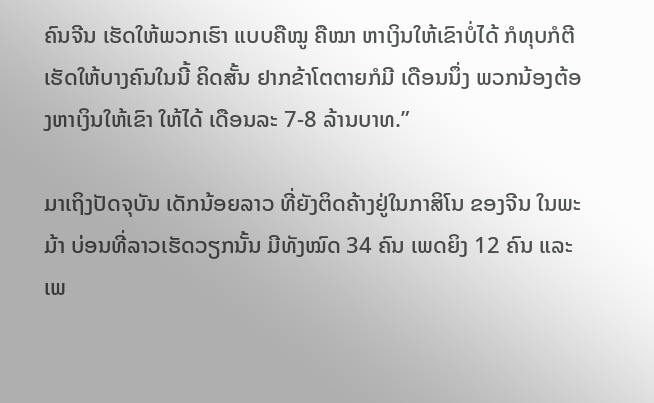ຄົນຈີນ ເຮັດໃຫ້ພວກເຮົາ ແບບຄືໝູ ຄືໝາ ຫາເງິນໃຫ້ເຂົາບໍ່ໄດ້ ກໍທຸບກໍຕີ ເຮັດໃຫ້ບາງຄົນໃນນີ້ ຄິດສັ້ນ ຢາກຂ້າໂຕຕາຍກໍມີ ເດືອນນຶ່ງ ພວກນ້ອງຕ້ອງຫາເງິນໃຫ້ເຂົາ ໃຫ້ໄດ້ ເດືອນລະ 7-8 ລ້ານບາທ.”

ມາເຖິງປັດຈຸບັນ ເດັກນ້ອຍລາວ ທີ່ຍັງຕິດຄ້າງຢູ່ໃນກາສິໂນ ຂອງຈີນ ໃນພະມ້າ ບ່ອນທີ່ລາວເຮັດວຽກນັ້ນ ມີທັງໝົດ 34 ຄົນ ເພດຍິງ 12 ຄົນ ແລະ ເພ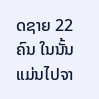ດຊາຍ 22 ຄົນ ໃນນັ້ນແມ່ນໄປຈາ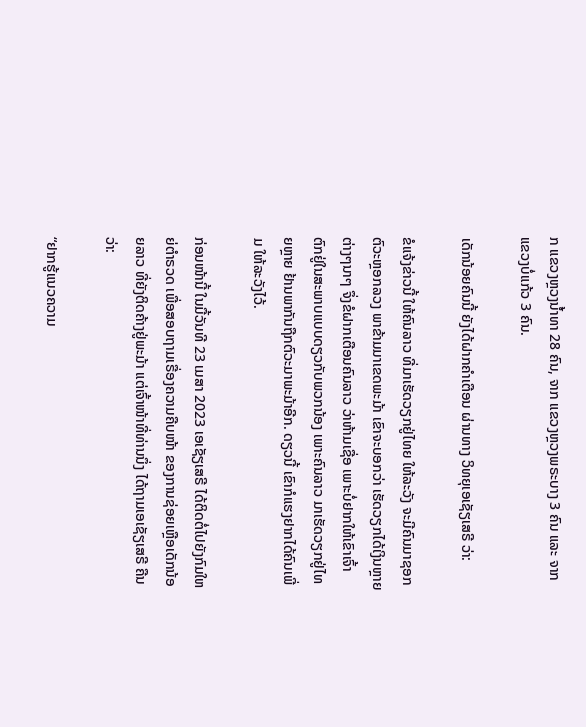ກ ແຂວງຫຼວງນໍ້າທາ 28 ຄົນ, ຈາກ ແຂວງຫຼວງພຣະບາງ 3 ຄົນ ແລະ ຈາກ ແຂວງບໍ່ແກ້ວ 3 ຄົນ.

ເດັກນ້ອຍຄົນນີ້ ຍັງໄດ້ຝາກຄໍາເຕືອນ ຜ່ານທາງ ວິທຍຸເອເຊັຽເສຣີ ວ່າ:

ຂໍແຈ້ງຂ່າວນີ້ ໃຫ້ຄົນລາວ ທີ່ມາເຮັດວຽກຢູ່ໄທຍ ໃຫ້ລະວັງ ຈະມີຄົນມາຊອກຕົວະຫຼອກລວງ ພາຂ້າມມາເຂດພະມ້າ ເຂົາຈະບອກວ່າ ເຮັດວຽກໄດ້ເງິນຫຼາຍຕ່າງໆນາໆ ຈຶ່ງຂໍຝາກເຕືອນຄົນລາວ ວ່າຫ້າມເຊື່ອ ເພາະບໍ່ຢາກໃຫ້ເຂົາເຈົ້າ ຕົກຢູ່ໃນສະພາບແບບດຽວກັບພວກນ້ອງ ເພາະຄົນລາວ ມາເຮັດວຽກຢູ່ໄທຍຫຼາຍ ຢ້ານພາກັນຖືກຕົວະມາພະມ້າອີກ. ດຽວນີ້ ເຂົາກໍແຮງຢາກໄດ້ຄົນເພີ່ມ ໃຫ້ລະວັງໄວ້.

ກ່ອນໜ້ານີ້ ໃນມື້ວັນທີ 23 ເມສາ 2023 ເອເຊັຽເສຣີ ໄດ້ຕິດຕໍ່ໄປຍັງກົມໃຫຍ່ຕໍາຣວດ ເພື່ອສອບຖາມເຣື່ອງຄວາມຄືບໜ້າ ຂອງການຊ່ອຍເຫຼືອເດັກນ້ອຍລາວ ທີ່ຍັງຕິດຄ້າງຢູ່ພະມ້າ ແຕ່ເຈົ້າໜ້າທີ່ທ່ານນຶ່ງ ໄດ້ຖາມເອເຊັຽເສຣີ ຄືນວ່າ:

“ຢາກຮູ້ແນວຄວາມ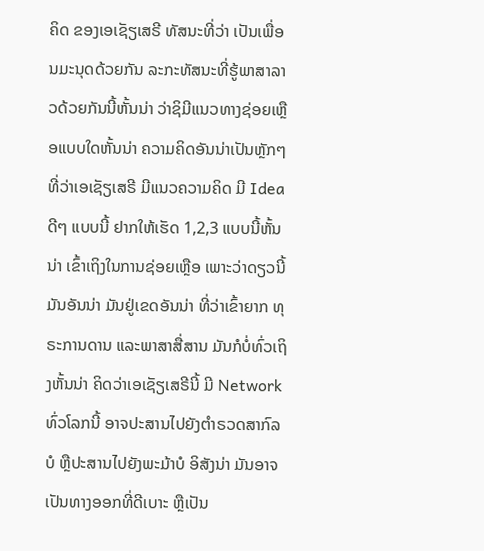ຄິດ ຂອງເອເຊັຽເສຣີ ທັສນະທີ່ວ່າ ເປັນເພື່ອນມະນຸດດ້ວຍກັນ ລະກະທັສນະທີ່ຮູ້ພາສາລາວດ້ວຍກັນນີ້ຫັ້ນນ່າ ວ່າຊິມີແນວທາງຊ່ອຍເຫຼືອແບບໃດຫັ້ນນ່າ ຄວາມຄິດອັນນ່າເປັນຫຼັກໆ ທີ່ວ່າເອເຊັຽເສຣີ ມີແນວຄວາມຄິດ ມີ Idea ດີໆ ແບບນີ້ ຢາກໃຫ້ເຮັດ 1,2,3 ແບບນີ້ຫັ້ນນ່າ ເຂົ້າເຖິງໃນການຊ່ອຍເຫຼືອ ເພາະວ່າດຽວນີ້ ມັນອັນນ່າ ມັນຢູ່ເຂດອັນນ່າ ທີ່ວ່າເຂົ້າຍາກ ທຸຣະການດານ ແລະພາສາສື່ສານ ມັນກໍບໍ່ທົ່ວເຖິງຫັ້ນນ່າ ຄິດວ່າເອເຊັຽເສຣີນີ້ ມີ Network ທົ່ວໂລກນີ້ ອາຈປະສານໄປຍັງຕໍາຣວດສາກົລບໍ ຫຼືປະສານໄປຍັງພະມ້າບໍ ອິສັງນ່າ ມັນອາຈເປັນທາງອອກທີ່ດີເບາະ ຫຼືເປັນ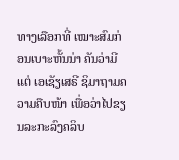ທາງເລືອກທີ່ ເໝາະສົມກ່ອນເບາະຫັ້ນນ່າ ຄັນວ່າມີແຕ່ ເອເຊັຽເສຣີ ຊິມາຖາມຄວາມຄືບໜ້າ ເພື່ອວ່າໄປຂຽນລະກະລົງຄລິບ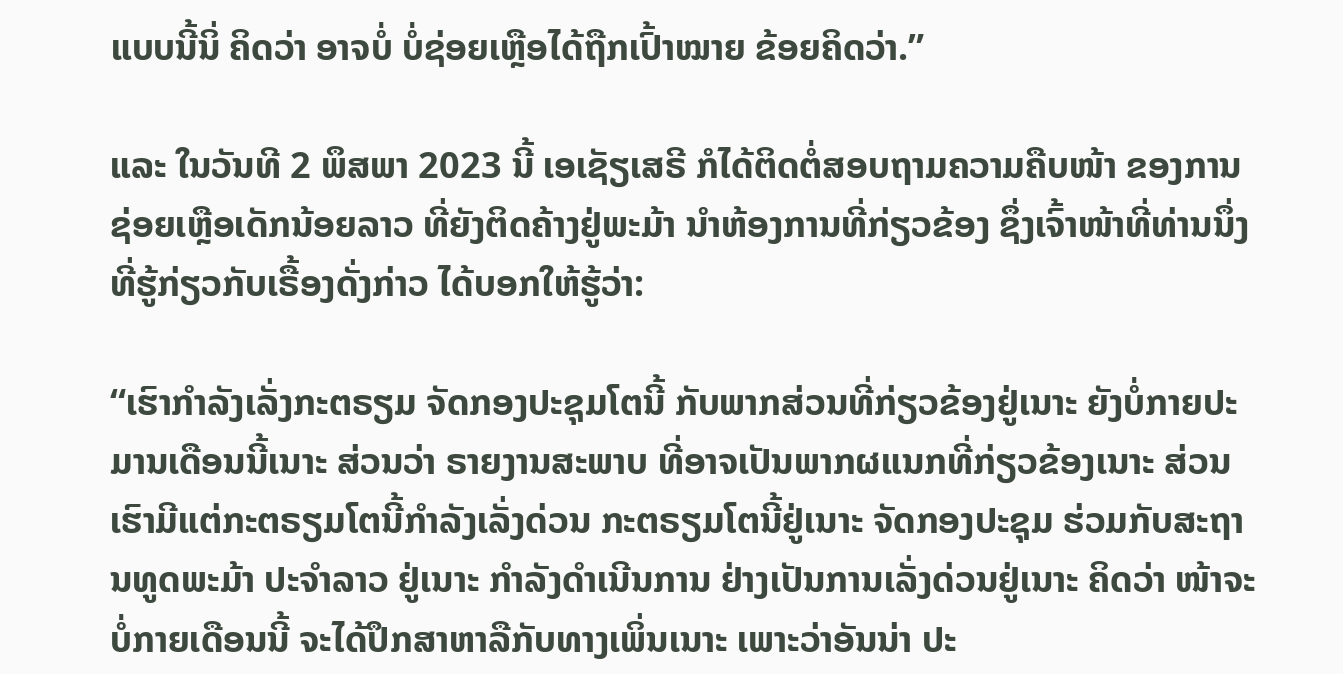ແບບນີ້ນິ່ ຄິດວ່າ ອາຈບໍ່ ບໍ່ຊ່ອຍເຫຼືອໄດ້ຖືກເປົ້າໝາຍ ຂ້ອຍຄິດວ່າ.”

ແລະ ໃນວັນທີ 2 ພຶສພາ 2023 ນີ້ ເອເຊັຽເສຣີ ກໍໄດ້ຕິດຕໍ່ສອບຖາມຄວາມຄືບໜ້າ ຂອງການຊ່ອຍເຫຼືອເດັກນ້ອຍລາວ ທີ່ຍັງຕິດຄ້າງຢູ່ພະມ້າ ນໍາຫ້ອງການທີ່ກ່ຽວຂ້ອງ ຊຶ່ງເຈົ້າໜ້າທີ່ທ່ານນຶ່ງ ທີ່ຮູ້ກ່ຽວກັບເຣື້ອງດັ່ງກ່າວ ໄດ້ບອກໃຫ້ຮູ້ວ່າ:

“ເຮົາກໍາລັງເລັ່ງກະຕຣຽມ ຈັດກອງປະຊຸມໂຕນີ້ ກັບພາກສ່ວນທີ່ກ່ຽວຂ້ອງຢູ່ເນາະ ຍັງບໍ່ກາຍປະມານເດືອນນີ້ເນາະ ສ່ວນວ່າ ຣາຍງານສະພາບ ທີ່ອາຈເປັນພາກຜແນກທີ່ກ່ຽວຂ້ອງເນາະ ສ່ວນເຮົາມີແຕ່ກະຕຣຽມໂຕນີ້ກໍາລັງເລັ່ງດ່ວນ ກະຕຣຽມໂຕນີ້ຢູ່ເນາະ ຈັດກອງປະຊຸມ ຮ່ວມກັບສະຖານທູດພະມ້າ ປະຈໍາລາວ ຢູ່ເນາະ ກໍາລັງດໍາເນີນການ ຢ່າງເປັນການເລັ່ງດ່ວນຢູ່ເນາະ ຄິດວ່າ ໜ້າຈະບໍ່ກາຍເດືອນນີ້ ຈະໄດ້ປຶກສາຫາລືກັບທາງເພິ່ນເນາະ ເພາະວ່າອັນນ່າ ປະ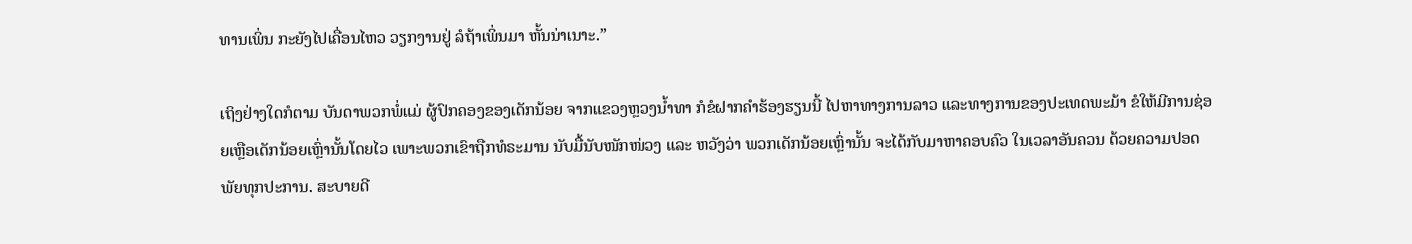ທານເພິ່ນ ກະຍັງໄປເຄື່ອນໄຫວ ວຽກງານຢູ່ ລໍຖ້າເພິ່ນມາ ຫັ້ນນ່າເນາະ.”

ເຖິງຢ່າງໃດກໍຕາມ ບັນດາພວກພໍ່ແມ່ ຜູ້ປົກຄອງຂອງເດັກນ້ອຍ ຈາກແຂວງຫຼວງນໍ້າທາ ກໍຂໍຝາກຄໍາຮ້ອງຮຽນນີ້ ໄປຫາທາງການລາວ ແລະທາງການຂອງປະເທດພະມ້າ ຂໍໃຫ້ມີການຊ່ອຍເຫຼືອເດັກນ້ອຍເຫຼົ່ານັ້ນໂດຍໄວ ເພາະພວກເຂົາຖືກທໍຣະມານ ນັບມື້ນັບໜັກໜ່ວງ ແລະ ຫວັງວ່າ ພວກເດັກນ້ອຍເຫຼົ່ານັ້ນ ຈະໄດ້ກັບມາຫາຄອບຄົວ ໃນເວລາອັນຄວນ ດ້ວຍຄວາມປອດພັຍທຸກປະການ. ສະບາຍດີ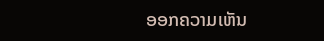ອອກຄວາມເຫັນ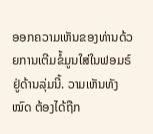ອອກຄວາມເຫັນຂອງທ່ານດ້ວຍການເຕີມຂໍ້ມູນໃສ່ໃນຟອມຣ໌ຢູ່ດ້ານລຸ່ມນີ້. ວາມເຫັນທັງໝົດ ຕ້ອງໄດ້ຖືກ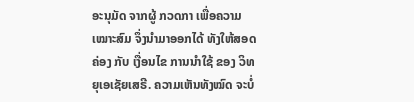ອະນຸມັດ ຈາກຜູ້ ກວດກາ ເພື່ອຄວາມເໝາະສົມ ຈຶ່ງນໍາມາອອກໄດ້ ທັງໃຫ້ສອດຄ່ອງ ກັບ ເງື່ອນໄຂ ການນຳໃຊ້ ຂອງ ວິທຍຸເອເຊັຍເສຣີ. ຄວາມເຫັນທັງໝົດ ຈະບໍ່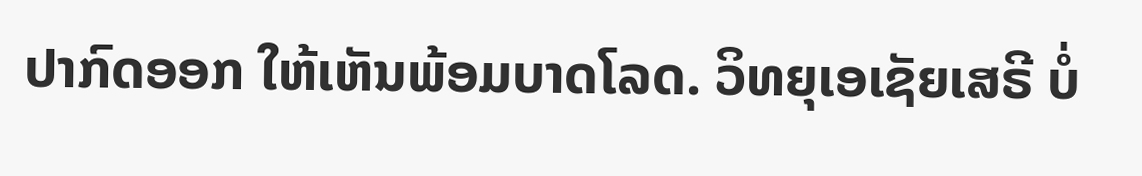ປາກົດອອກ ໃຫ້ເຫັນພ້ອມບາດໂລດ. ວິທຍຸເອເຊັຍເສຣີ ບໍ່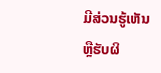ມີສ່ວນຮູ້ເຫັນ ຫຼືຮັບຜິ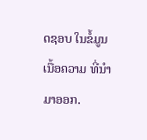ດຊອບ ໃນຂໍ້ມູນເນື້ອຄວາມ ທີ່ນໍາມາອອກ.